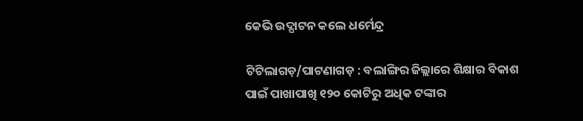କେଭି ଉଦ୍ଘାଟନ କଲେ ଧର୍ମେନ୍ଦ୍ର

ଟିଟିଲାଗଡ଼/ପାଟଣାଗଡ଼ : ବଲାଙ୍ଗିର ଜିଲ୍ଲାରେ ଶିକ୍ଷାର ବିକାଶ ପାଇଁ ପାଖାପାଖି ୧୨୦ କୋଟିରୁ ଅଧିକ ଟଙ୍କାର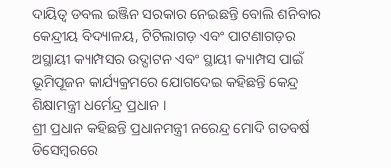ଦାୟିତ୍ୱ ଡବଲ ଇଞ୍ଜିନ ସରକାର ନେଇଛନ୍ତି ବୋଲି ଶନିବାର କେନ୍ଦ୍ରୀୟ ବିଦ୍ୟାଳୟ, ଟିଟିଲାଗଡ଼ ଏବଂ ପାଟଣାଗଡ଼ର ଅସ୍ଥାୟୀ କ୍ୟାମ୍ପସର ଉଦ୍ଘାଟନ ଏବଂ ସ୍ଥାୟୀ କ୍ୟାମ୍ପସ ପାଇଁ ଭୂମିପୂଜନ କାର୍ଯ୍ୟକ୍ରମରେ ଯୋଗଦେଇ କହିଛନ୍ତି କେନ୍ଦ୍ର ଶିକ୍ଷାମନ୍ତ୍ରୀ ଧର୍ମେନ୍ଦ୍ର ପ୍ରଧାନ ।
ଶ୍ରୀ ପ୍ରଧାନ କହିଛନ୍ତି ପ୍ରଧାନମନ୍ତ୍ରୀ ନରେନ୍ଦ୍ର ମୋଦି ଗତବର୍ଷ ଡିସେମ୍ବରରେ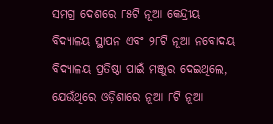ସମଗ୍ର ଦେଶରେ ୮୫ଟି ନୂଆ କେନ୍ଦ୍ରୀୟ ବିଦ୍ୟାଳୟ ସ୍ଥାପନ ଏବଂ ୨୮ଟି ନୂଆ ନବୋଦୟ ବିଦ୍ୟାଳୟ ପ୍ରତିଷ୍ଠା ପାଇଁ ମଞ୍ଜୁର ଦେଇଥିଲେ, ଯେଉଁଥିରେ ଓଡ଼ିଶାରେ ନୂଆ ୮ଟି ନୂଆ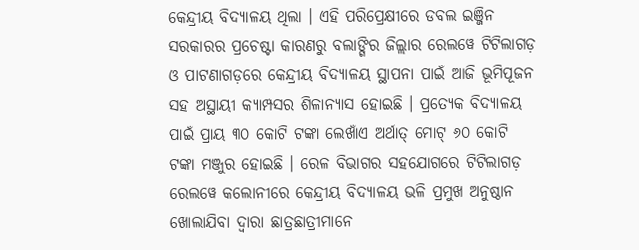କେନ୍ଦ୍ରୀୟ ବିଦ୍ୟାଳୟ ଥିଲା । ଏହି ପରିପ୍ରେକ୍ଷୀରେ ଡବଲ ଇଞ୍ଜିନ ସରକାରର ପ୍ରଚେଷ୍ଟା କାରଣରୁ ବଲାଙ୍ଗିର ଜିଲ୍ଲାର ରେଲୱେ ଟିଟିଲାଗଡ଼ ଓ ପାଟଣାଗଡ଼ରେ କେନ୍ଦ୍ରୀୟ ବିଦ୍ୟାଳୟ ସ୍ଥାପନା ପାଇଁ ଆଜି ଭୂମିପୂଜନ ସହ ଅସ୍ଥାୟୀ କ୍ୟାମ୍ପସର ଶିଳାନ୍ୟାସ ହୋଇଛି । ପ୍ରତ୍ୟେକ ବିଦ୍ୟାଳୟ ପାଇଁ ପ୍ରାୟ ୩୦ କୋଟି ଟଙ୍କା ଲେଖାଁଏ ଅର୍ଥାତ୍ ମୋଟ୍ ୬୦ କୋଟି ଟଙ୍କା ମଞ୍ଜୁର ହୋଇଛି । ରେଳ ବିଭାଗର ସହଯୋଗରେ ଟିଟିଲାଗଡ଼ ରେଲୱେ କଲୋନୀରେ କେନ୍ଦ୍ରୀୟ ବିଦ୍ୟାଳୟ ଭଳି ପ୍ରମୁଖ ଅନୁଷ୍ଠାନ ଖୋଲାଯିବା ଦ୍ୱାରା ଛାତ୍ରଛାତ୍ରୀମାନେ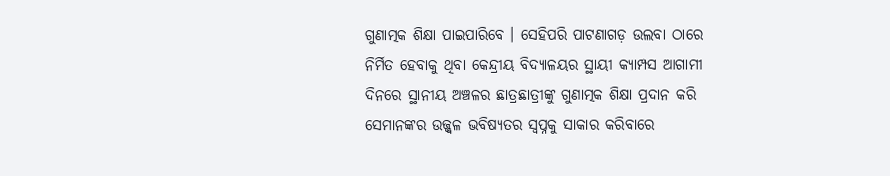ଗୁଣାତ୍ମକ ଶିକ୍ଷା ପାଇପାରିବେ । ସେହିପରି ପାଟଣାଗଡ଼ ଉଲବା ଠାରେ ନିର୍ମିତ ହେବାକୁ ଥିବା କେନ୍ଦ୍ରୀୟ ବିଦ୍ୟାଳୟର ସ୍ଥାୟୀ କ୍ୟାମ୍ପସ ଆଗାମୀ ଦିନରେ ସ୍ଥାନୀୟ ଅଞ୍ଚଳର ଛାତ୍ରଛାତ୍ରୀଙ୍କୁ ଗୁଣାତ୍ମକ ଶିକ୍ଷା ପ୍ରଦାନ କରି ସେମାନଙ୍କର ଉଜ୍ଜ୍ୱଳ ଭବିଷ୍ୟତର ସ୍ୱପ୍ନକୁ ସାକାର କରିବାରେ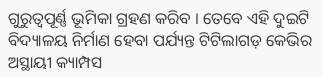ଗୁରୁତ୍ୱପୂର୍ଣ୍ଣ ଭୂମିକା ଗ୍ରହଣ କରିବ । ତେବେ ଏହି ଦୁଇଟି ବିଦ୍ୟାଳୟ ନିର୍ମାଣ ହେବା ପର୍ଯ୍ୟନ୍ତ ଟିଟିଲାଗଡ଼ କେଭିର ଅସ୍ଥାୟୀ କ୍ୟାମ୍ପସ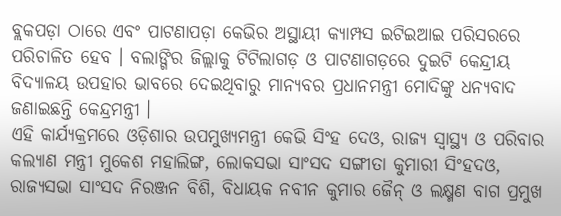ବ୍ଲକପଡ଼ା ଠାରେ ଏବଂ ପାଟଣାପଡ଼ା କେଭିର ଅସ୍ଥାୟୀ କ୍ୟାମ୍ପସ ଇଟିଇଆଇ ପରିସରରେ ପରିଚାଳିତ ହେବ । ବଲାଙ୍ଗିର ଜିଲ୍ଲାକୁ ଟିଟିଲାଗଡ଼ ଓ ପାଟଣାଗଡ଼ରେ ଦୁଇଟି କେନ୍ଦ୍ରୀୟ ବିଦ୍ୟାଳୟ ଉପହାର ଭାବରେ ଦେଇଥିବାରୁ ମାନ୍ୟବର ପ୍ରଧାନମନ୍ତ୍ରୀ ମୋଦିଙ୍କୁ ଧନ୍ୟବାଦ ଜଣାଇଛନ୍ତି କେନ୍ଦ୍ରମନ୍ତ୍ରୀ ।
ଏହି କାର୍ଯ୍ୟକ୍ରମରେ ଓଡ଼ିଶାର ଉପମୁଖ୍ୟମନ୍ତ୍ରୀ କେଭି ସିଂହ ଦେଓ, ରାଜ୍ୟ ସ୍ୱାସ୍ଥ୍ୟ ଓ ପରିବାର କଲ୍ୟାଣ ମନ୍ତ୍ରୀ ମୁକେଶ ମହାଲିଙ୍ଗ, ଲୋକସଭା ସାଂସଦ ସଙ୍ଗୀତା କୁମାରୀ ସିଂହଦଓ, ରାଜ୍ୟସଭା ସାଂସଦ ନିରଞ୍ଜନ ବିଶି, ବିଧାୟକ ନବୀନ କୁମାର ଜୈନ୍ ଓ ଲକ୍ଷ୍ମଣ ବାଗ ପ୍ରମୁଖ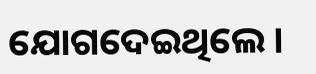ଯୋଗଦେଇଥିଲେ ।